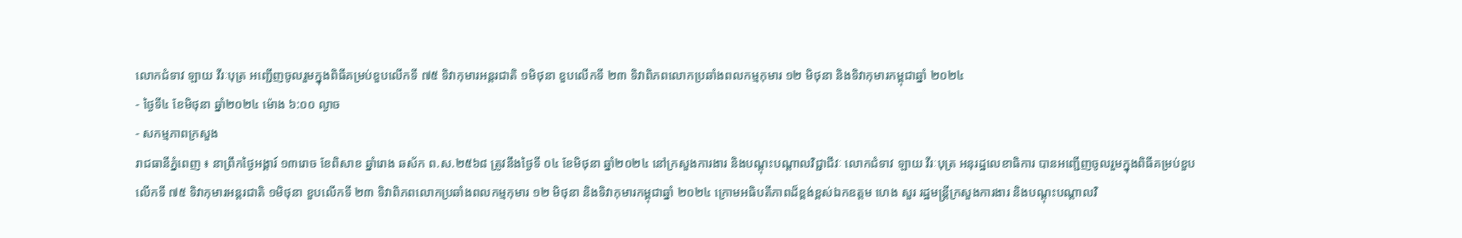លោកជំទាវ ឡាយ វីរៈបុត្រ អញ្ជើញចូលរួមក្នុងពិធីគម្រប់ខួបលើកទី ៧៥ ទិវាកុមារអន្តរជាតិ ១មិថុនា ខួបលើកទី ២៣ ទិវាពិភពលោកប្រឆាំងពលកម្មកុមារ ១២ មិថុនា និងទិវាកុមារកម្ពុជាឆ្នាំ ២០២៤
- ថ្ងៃទី៤ ខែមិថុនា ឆ្នាំ២០២៤ ម៉ោង ៦:០០ ល្ងាច
- សកម្មភាពក្រសួង
រាជធានីភ្នំពេញ ៖ នាព្រឹកថ្ងៃអង្គារ៍ ១៣រោច ខែពិសាខ ឆ្នាំរោង ឆស័ក ព.ស.២៥៦៨ ត្រូវនឹងថ្ងៃទី ០៤ ខែមិថុនា ឆ្នាំ២០២៤ នៅក្រសួងការងារ និងបណ្តុះបណ្តាលវិជ្ជាជីវៈ លោកជំទាវ ឡាយ វីរៈបុត្រ អនុរដ្ឋលេខាធិការ បានអញ្ជើញចូលរួមក្នុងពិធីគម្រប់ខួបលើកទី ៧៥ ទិវាកុមារអន្តរជាតិ ១មិថុនា ខួបលើកទី ២៣ ទិវាពិភពលោកប្រឆាំងពលកម្មកុមារ ១២ មិថុនា និងទិវាកុមារកម្ពុជាឆ្នាំ ២០២៤ ក្រោមអធិបតីភាពដ៏ខ្ពង់ខ្ពស់ឯកឧត្តម ហេង សួរ រដ្ឋមន្រ្តីក្រសួងការងារ និងបណ្តុះបណ្តាលវិ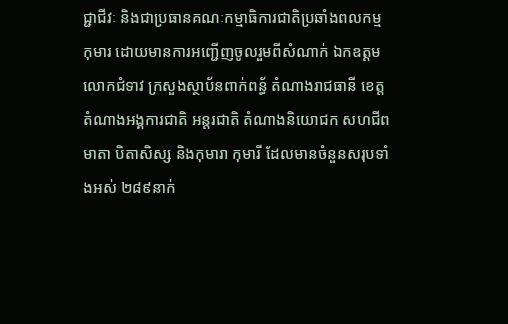ជ្ជាជីវៈ និងជាប្រធានគណៈកម្មាធិការជាតិប្រឆាំងពលកម្មកុមារ ដោយមានការអញ្ជើញចូលរួមពីសំណាក់ ឯកឧត្តម លោកជំទាវ ក្រសួងស្ថាប័នពាក់ពន័្ធ តំណាងរាជធានី ខេត្ត តំណាងអង្គការជាតិ អន្តរជាតិ តំណាងនិយោជក សហជីព មាតា បិតាសិស្ស និងកុមារា កុមារី ដែលមានចំនួនសរុបទាំងអស់ ២៨៩នាក់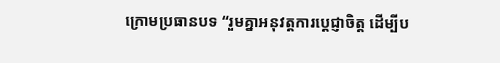ក្រោមប្រធានបទ “រួមគ្នាអនុវត្តការប្តេជ្ញាចិត្ត ដើម្បីប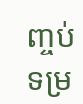ញ្ចប់ទម្រ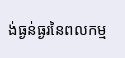ង់ធ្ងន់ធ្ងរនៃពលកម្ម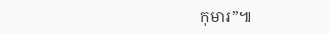កុមារ”៕